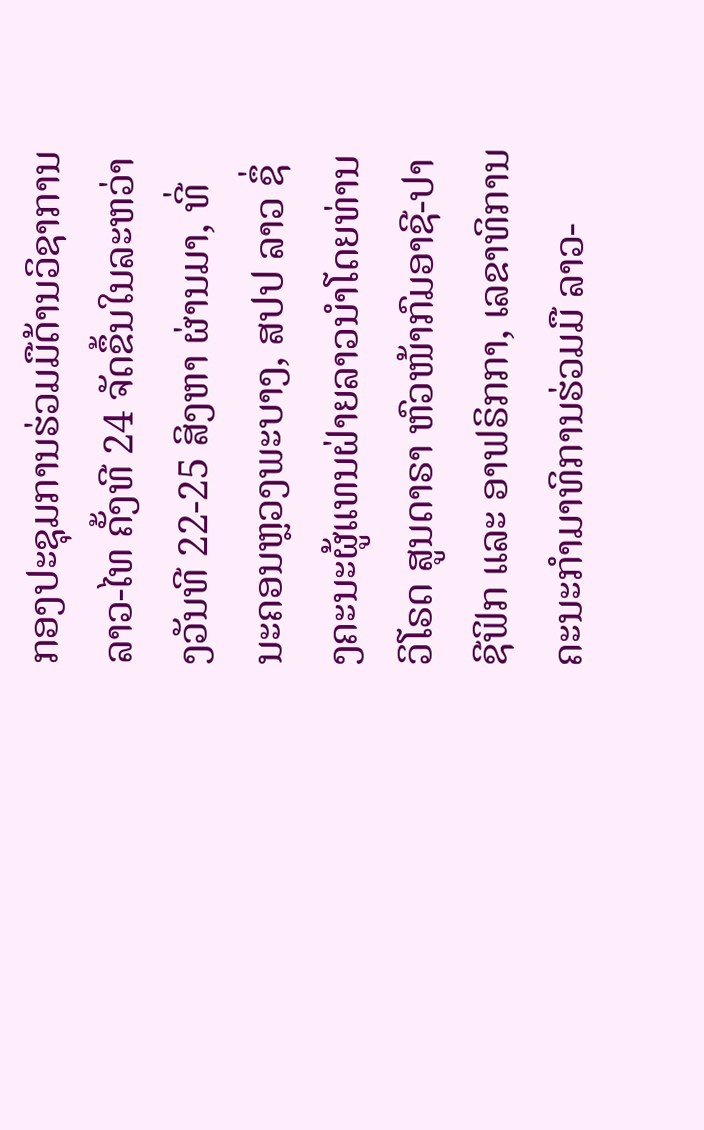ກອງປະຊຸມການຮ່ວມມືດ້ານວິຊາການ ລາວ-ໄທ ຄັ້ງທີ 24 ຈັດຂຶ້ນໃນລະຫວ່າງວັນທີ 22-25 ສິງຫາ ຜ່ານມາ, ທີ່ນະຄອນຫຼວງພະບາງ, ສປປ ລາວ ຊຶ່ງຄະນະຜູ້ແທນຝ່າຍລາວນຳໂດຍທ່ານ ວິໂຣດ ສູນດາຣາ ຫົວໜ້າກົມອາຊີ-ປາຊີຟິກ ແລະ ອາຟຣິກກາ, ເລຂາທິການຄະນະກຳມາທິການຮ່ວມມື ລາວ-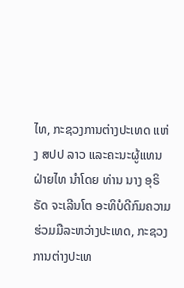ໄທ, ກະຊວງການຕ່າງປະເທດ ແຫ່ງ ສປປ ລາວ ແລະຄະນະຜູ້ແທນຝ່າຍໄທ ນຳໂດຍ ທ່ານ ນາງ ອຸຣິຣັດ ຈະເລີນໂຕ ອະທິບໍດີກົມຄວາມຮ່ວມມືລະຫວ່າງປະເທດ, ກະຊວງການຕ່າງປະເທ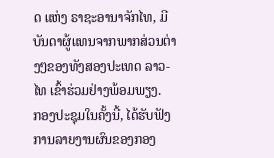ດ ແຫ່ງ ຣາຊະອານາຈັກໄທ, ມີບັນດາຜູ້ແທນຈາກພາກສ່ວນຕ່າງໆຂອງທັງສອງປະເທດ ລາວ-ໄທ ເຂົ້າຮ່ວມຢ່າງພ້ອມພຽງ.
ກອງປະຊຸມໃນຄັ້ງນີ້, ໄດ້ຮັບຟັງການລາຍງານຜົນຂອງກອງ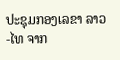ປະຊຸມກອງເລຂາ ລາວ-ໄທ ຈາກ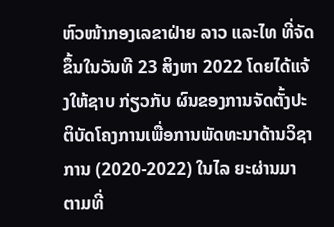ຫົວໜ້າກອງເລຂາຝ່າຍ ລາວ ແລະໄທ ທີ່ຈັດຂຶ້ນໃນວັນທີ 23 ສິງຫາ 2022 ໂດຍໄດ້ແຈ້ງໃຫ້ຊາບ ກ່ຽວກັບ ຜົນຂອງການຈັດຕັ້ງປະຕິບັດໂຄງການເພື່ອການພັດທະນາດ້ານວິຊາການ (2020-2022) ໃນໄລ ຍະຜ່ານມາ ຕາມທີ່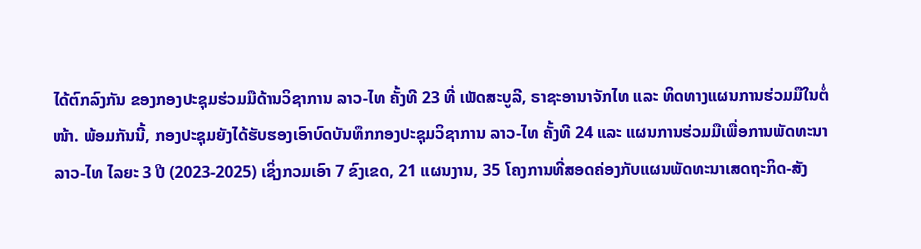ໄດ້ຕົກລົງກັນ ຂອງກອງປະຊຸມຮ່ວມມືດ້ານວິຊາການ ລາວ-ໄທ ຄັ້ງທີ 23 ທີ່ ເພັດສະບູລີ, ຣາຊະອານາຈັກໄທ ແລະ ທິດທາງແຜນການຮ່ວມມືໃນຕໍ່ໜ້າ. ພ້ອມກັນນີ້, ກອງປະຊຸມຍັງໄດ້ຮັບຮອງເອົາບົດບັນທຶກກອງປະຊຸມວິຊາການ ລາວ-ໄທ ຄັ້ງທີ 24 ແລະ ແຜນການຮ່ວມມືເພື່ອການພັດທະນາ ລາວ-ໄທ ໄລຍະ 3 ປີ (2023-2025) ເຊິ່ງກວມເອົາ 7 ຂົງເຂດ, 21 ແຜນງານ, 35 ໂຄງການທີ່ສອດຄ່ອງກັບແຜນພັດທະນາເສດຖະກິດ-ສັງ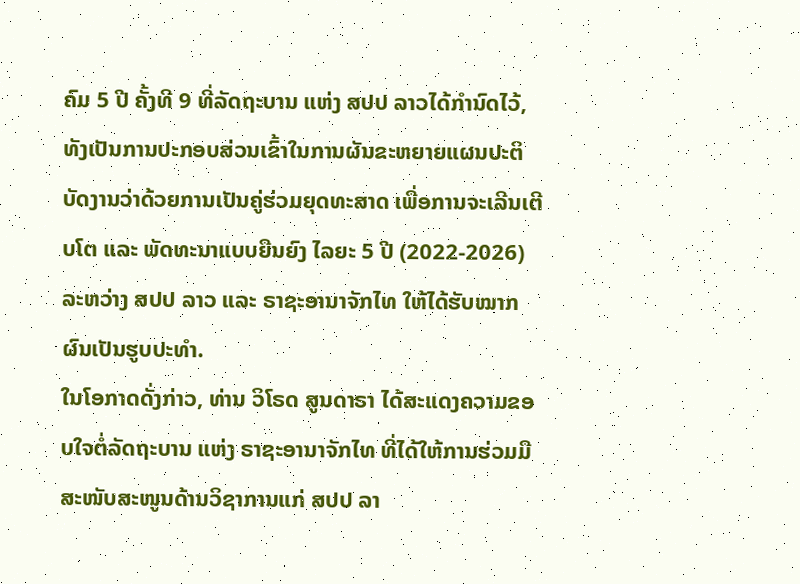ຄົມ 5 ປີ ຄັ້ງທີ 9 ທີ່ລັດຖະບານ ແຫ່ງ ສປປ ລາວໄດ້ກຳນົດໄວ້, ທັງເປັນການປະກອບສ່ວນເຂົ້າໃນການຜັນຂະຫຍາຍແຜນປະຕິບັດງານວ່າດ້ວຍການເປັນຄູ່ຮ່ວມຍຸດທະສາດ ເພື່ອການຈະເລີນເຕີບໂຕ ແລະ ພັດທະນາແບບຍືນຍົງ ໄລຍະ 5 ປີ (2022-2026) ລະຫວ່າງ ສປປ ລາວ ແລະ ຣາຊະອານາຈັກໄທ ໃຫ້ໄດ້ຮັບໝາກຜົນເປັນຮູບປະທໍາ.
ໃນໂອກາດດັ່ງກ່າວ, ທ່ານ ວິໂຣດ ສູນດາຣາ ໄດ້ສະແດງຄວາມຂອບໃຈຕໍ່ລັດຖະບານ ແຫ່ງ ຣາຊະອານາຈັກໄທ ທີ່ໄດ້ໃຫ້ການຮ່ວມມືສະໜັບສະໜູນດ້ານວິຊາການແກ່ ສປປ ລາ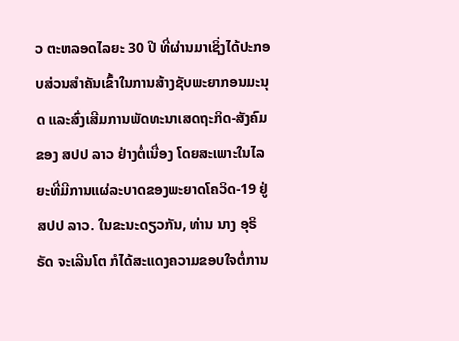ວ ຕະຫລອດໄລຍະ 30 ປີ ທີ່ຜ່ານມາເຊິ່ງໄດ້ປະກອບສ່ວນສຳຄັນເຂົ້າໃນການສ້າງຊັບພະຍາກອນມະນຸດ ແລະສົ່ງເສີມການພັດທະນາເສດຖະກິດ-ສັງຄົມ ຂອງ ສປປ ລາວ ຢ່າງຕໍ່ເນື່ອງ ໂດຍສະເພາະໃນໄລຍະທີ່ມີການແຜ່ລະບາດຂອງພະຍາດໂຄວິດ-19 ຢູ່ ສປປ ລາວ. ໃນຂະນະດຽວກັນ, ທ່ານ ນາງ ອຸຣິຣັດ ຈະເລີນໂຕ ກໍໄດ້ສະແດງຄວາມຂອບໃຈຕໍ່ການ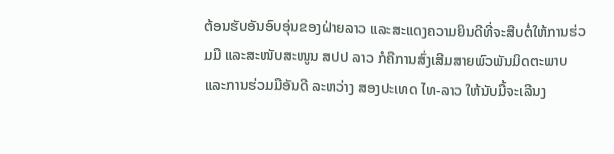ຕ້ອນຮັບອັນອົບອຸ່ນຂອງຝ່າຍລາວ ແລະສະແດງຄວາມຍິນດີທີ່ຈະສືບຕໍ່ໃຫ້ການຮ່ວມມື ແລະສະໜັບສະໜູນ ສປປ ລາວ ກໍຄືການສົ່ງເສີມສາຍພົວພັນມິດຕະພາບ ແລະການຮ່ວມມືອັນດີ ລະຫວ່າງ ສອງປະເທດ ໄທ-ລາວ ໃຫ້ນັບມື້ຈະເລີນງ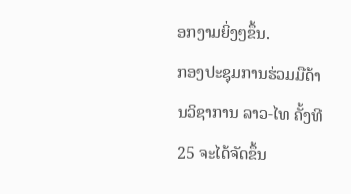ອກງາມຍິ່ງໆຂຶ້ນ.
ກອງປະຊຸມການຮ່ວມມືດ້ານວິຊາການ ລາວ-ໄທ ຄັ້ງທີ 25 ຈະໄດ້ຈັດຂຶ້ນ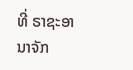ທີ່ ຣາຊະອານາຈັກ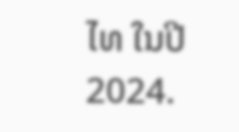ໄທ ໃນປີ 2024.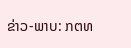ຂ່າວ-ພາບ: ກຕທ